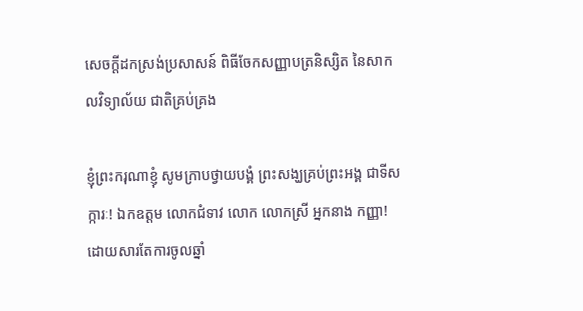សេចក្តីដកស្រង់ប្រសាសន៍ ពិធីចែកសញ្ញាបត្រនិស្សិត នៃសាកលវិទ្យាល័យ ជាតិគ្រប់គ្រង

ខ្ញុំព្រះករុណាខ្ញុំ សូមក្រាបថ្វាយបង្គំ ព្រះសង្ឃគ្រប់ព្រះអង្គ ជាទីសក្ការៈ! ឯកឧត្តម លោកជំទាវ លោក លោកស្រី អ្នកនាង កញ្ញា! ដោយសារតែការចូលឆ្នាំ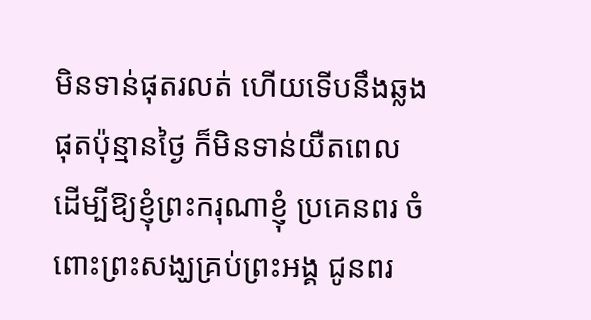មិនទាន់ផុតរលត់ ហើយទើបនឹងឆ្លងផុតប៉ុន្មានថ្ងៃ ក៏មិនទាន់យឺតពេល ដើម្បីឱ្យខ្ញុំព្រះករុណាខ្ញុំ ប្រគេនពរ ចំពោះព្រះសង្ឃគ្រប់ព្រះអង្គ ជូនពរ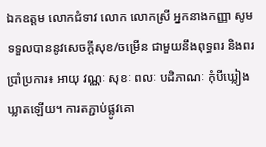ឯកឧត្តម លោកជំទាវ លោក លោកស្រី អ្នកនាងកញ្ញា សូមទទួលបាននូវសេចក្ដីសុខ/ចម្រើន ជាមួយនឹងពុទ្ធពរ និងពរប្រាំប្រការ៖ អាយុ វណ្ណៈ សុខៈ ពលៈ បដិភាណៈ កុំបីឃ្លៀងឃ្លាតឡើយ។ ការតភ្ជាប់ផ្លូវគោ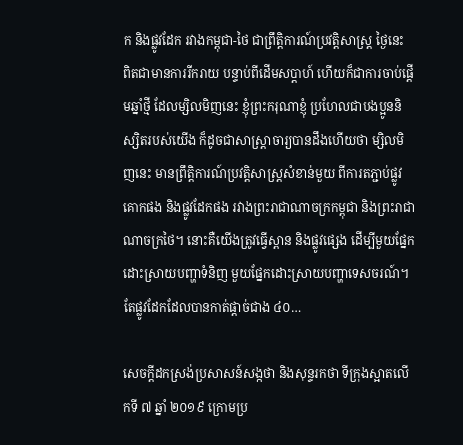ក និងផ្លូវដែក រវាងកម្ពុជា-ថៃ ជាព្រឹត្តិការណ៍ប្រវត្តិសាស្ត្រ ថ្ងៃនេះ ពិតជាមានការរីករាយ បន្ទាប់ពីដើមសប្ដាហ៍ ហើយក៏ជាការចាប់ផ្ដើមឆ្នាំថ្មី ដែលម្សិលមិញនេះ ខ្ញុំព្រះករុណាខ្ញុំ ប្រហែលជាបងប្អូននិស្សិតរបស់យើង ក៏ដូចជាសាស្ត្រាចារ្យបានដឹងហើយថា ម្សិលមិញនេះ មានព្រឹត្តិការណ៍ប្រវត្តិសាស្ត្រសំខាន់មួយ ពីការតភ្ជាប់ផ្លូវគោកផង និងផ្លូវដែកផង រវាងព្រះរាជាណាចក្រកម្ពុជា និងព្រះរាជាណាចក្រថៃ។ នោះគឺយើងត្រូវធ្វើស្ពាន និងផ្លូវផ្សេង ដើម្បីមួយផ្នែកដោះស្រាយបញ្ហាទំនិញ មួយផ្នែកដោះស្រាយបញ្ហាទេសចរណ៍។ តែផ្លូវដែកដែលបានកាត់ផ្ដាច់ជាង ៤០…

សេចក្តីដកស្រង់ប្រសាសន៍សង្កថា និងសុន្ទរកថា ទីក្រុងស្អាតលើកទី ៧ ឆ្នាំ ២០១៩ ក្រោមប្រ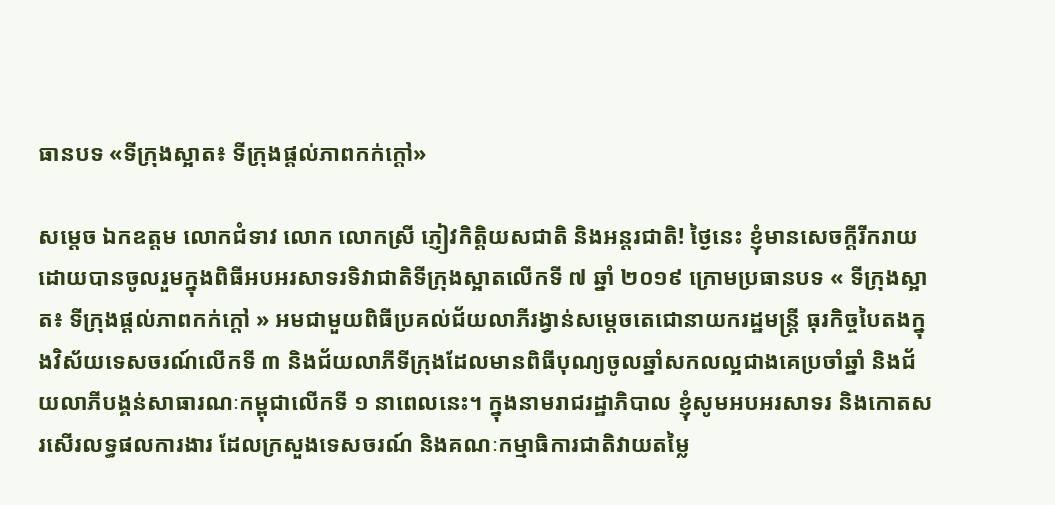ធានបទ «ទីក្រុងស្អាត៖ ទីក្រុងផ្តល់ភាពកក់ក្តៅ»

សម្តេច ឯកឧត្តម លោកជំទាវ លោក លោកស្រី ភ្ញៀវកិត្តិយសជាតិ និងអន្តរជាតិ! ថ្ងៃនេះ ខ្ញុំមានសេចក្តីរីករាយដោយបានចូលរួមក្នុងពិធីអបអរសាទរទិវាជាតិទីក្រុងស្អាតលើកទី ៧ ឆ្នាំ ២០១៩ ក្រោមប្រធានបទ « ទីក្រុងស្អាត៖ ទីក្រុងផ្តល់ភាពកក់ក្តៅ » អមជាមួយពិធីប្រគល់ជ័យលាភីរង្វាន់សម្តេចតេជោនាយករដ្ឋមន្ត្រី ធុរកិច្ចបៃតងក្នុងវិស័យទេសចរណ៍លើកទី ៣ និងជ័យលាភីទីក្រុងដែលមានពិធីបុណ្យចូលឆ្នាំសកលល្អជាងគេប្រចាំឆ្នាំ និងជ័យលាភីបង្គន់សាធារណៈកម្ពុជាលើកទី ១ នាពេលនេះ។ ក្នុងនាមរាជរដ្ឋាភិបាល ខ្ញុំសូមអបអរសាទរ និងកោតសរសើរលទ្ធផលការងារ ដែលក្រសួងទេសចរណ៍ និងគណៈកម្មាធិការជាតិវាយតម្លៃ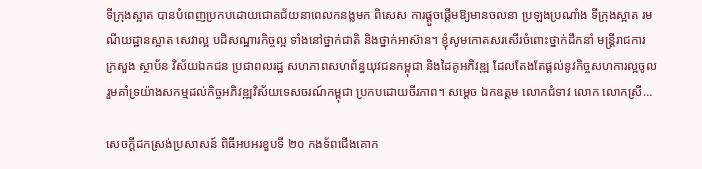ទីក្រុងស្អាត បានបំពេញប្រកបដោយជោគជ័យនាពេលកនង្លមក ពិសេស ការផ្តួចផ្តើមឱ្យមានចលនា ប្រឡងប្រណាំង ទីក្រុងស្អាត រមណីយដ្ឋានស្អាត សេវាល្អ បដិសណ្ឋារកិច្ចល្អ ទាំងនៅថ្នាក់ជាតិ និងថ្នាក់ឤស៊ាន។ ខ្ញុំសូមកោតសរសើរចំពោះថ្នាក់ដឹកនាំ មន្ត្រីរាជការ ក្រសួង ស្ថាប័ន វិស័យឯកជន ប្រជាពលរដ្ឋ សហភាពសហព័ន្ធយុវជនកម្ពុជា និងដៃគូអភិវឌ្ឍ ដែលតែងតែផ្តល់នូវកិច្ចសហការល្អចូល រួមគាំទ្រយ៉ាងសកម្មដល់កិច្ចអភិវឌ្ឍវិស័យទេសចរណ៍កម្ពុជា ប្រកបដោយចីរភាព។ សម្តេច ឯកឧត្តម លោកជំទាវ លោក លោកស្រី…

សេចក្ដីដកស្រង់ប្រសាសន៍ ពិធីអបអរខួបទី ២០ កងទ័ពជើងគោក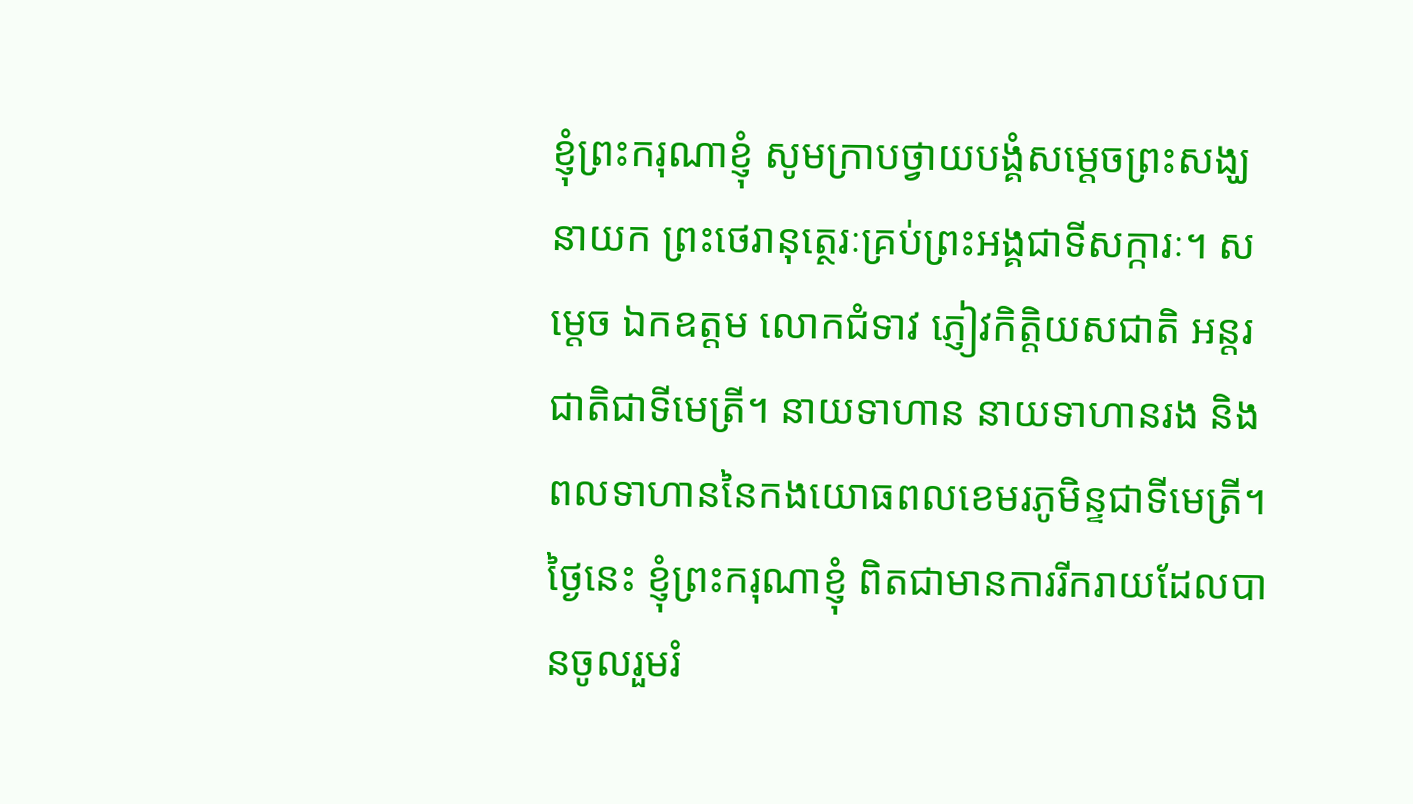ខ្ញុំព្រះករុណាខ្ញុំ សូមក្រាបថ្វាយបង្គំសម្ដេចព្រះសង្ឃនាយក ព្រះថេរានុត្ថេរៈគ្រប់ព្រះអង្គជាទីសក្ការៈ។ សម្ដេច ឯកឧត្តម លោកជំទាវ ភ្ញៀវកិត្តិយសជាតិ អន្តរជាតិជាទីមេត្រី។ នាយទាហាន នាយទាហានរង និងពលទាហាននៃកងយោធពលខេមរភូមិន្ទជាទីមេត្រី។ ថ្ងៃនេះ ខ្ញុំព្រះករុណាខ្ញុំ ពិតជាមានការរីករាយដែលបានចូលរួមរំ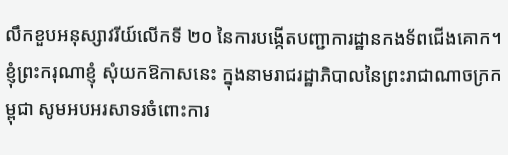លឹកខួបអនុស្សាវរីយ៍លើកទី ២០ នៃការបង្កើតបញ្ជាការដ្ឋានកងទ័ពជើងគោក។ ខ្ញុំព្រះករុណាខ្ញុំ សុំយកឱកាសនេះ ក្នុងនាមរាជរដ្ឋាភិបាលនៃព្រះរាជាណាចក្រកម្ពុជា សូមអបអរសាទរចំពោះការ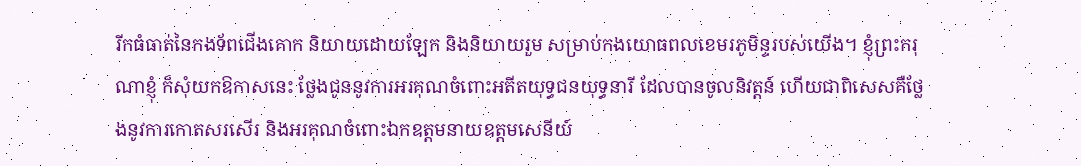រីកធំធាត់នៃកងទ័ពជើងគោក និយាយដោយឡែក និងនិយាយរួម សម្រាប់កងយោធពលខេមរភូមិន្ទរបស់យើង។ ខ្ញុំព្រះករុណាខ្ញុំ ក៏សុំយកឱកាសនេះ ថ្លែងជូននូវការអរគុណចំពោះអតីតយុទ្ធជនយុទ្ធនារី ដែលបានចូលនិវត្តន៍ ហើយជាពិសេសគឺថ្លែងនូវការកោតសរសើរ និងអរគុណចំពោះឯកឧត្តមនាយឧត្តមសេនីយ៍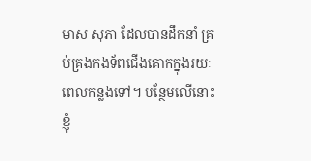មាស សុភា ដែលបានដឹកនាំ គ្រប់គ្រងកងទ័ពជើងគោកក្នុងរយៈពេលកន្លងទៅ។ បន្ថែមលើនោះ ខ្ញុំ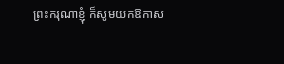ព្រះករុណាខ្ញុំ ក៏សូមយកឱកាស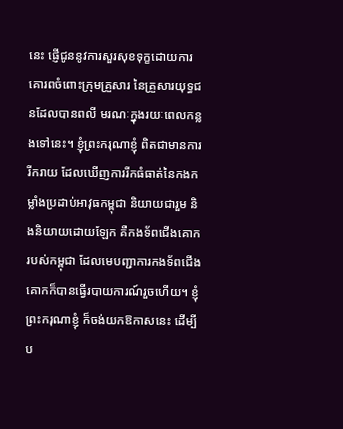នេះ ផ្ញើជូននូវការសួរសុខទុក្ខដោយការគោរពចំពោះក្រុមគ្រួសារ នៃគ្រួសារយុទ្ធជនដែលបានពលី មរណៈក្នុងរយៈពេលកន្លងទៅនេះ។ ខ្ញុំព្រះករុណាខ្ញុំ ពិតជាមានការរីករាយ ដែលឃើញការរីកធំធាត់នៃកងកម្លាំងប្រដាប់អាវុធកម្ពុជា និយាយជារួម និងនិយាយដោយឡែក គឺកងទ័ពជើងគោករបស់កម្ពុជា ដែលមេបញ្ជាការកងទ័ពជើងគោកក៏បានធ្វើរបាយការណ៍រួចហើយ។ ខ្ញុំព្រះករុណាខ្ញុំ ក៏ចង់យកឱកាសនេះ ដើម្បីប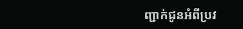ញ្ជាក់ជូនអំពីប្រវ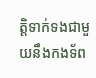ត្តិទាក់ទងជាមួយនឹងកងទ័ព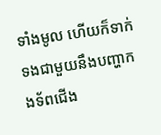ទាំងមូល ហើយក៏ទាក់ទងជាមួយនឹងបញ្ហាកងទ័ពជើង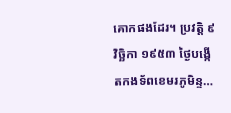គោកផងដែរ។ ប្រវត្តិ ៩ វិច្ឆិកា ១៩៥៣ ថ្ងៃបង្កើតកងទ័ពខេមរភូមិន្ទ…